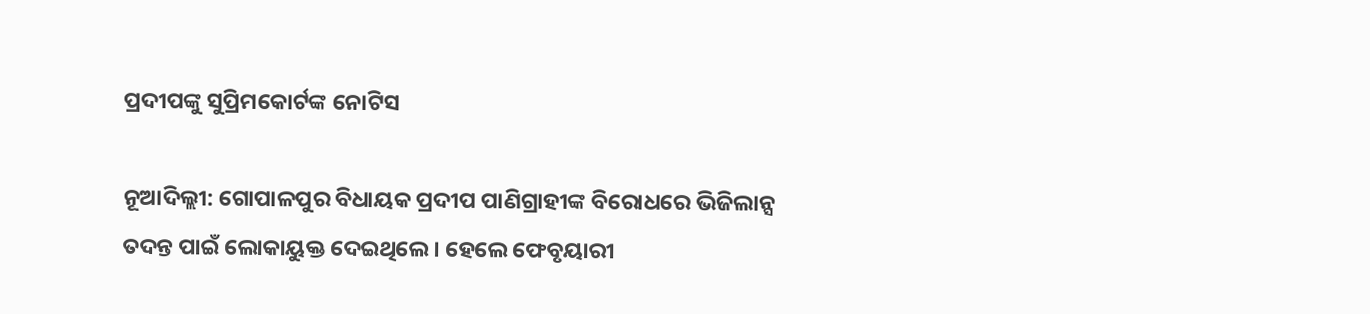ପ୍ରଦୀପଙ୍କୁ ସୁପ୍ରିମକୋର୍ଟଙ୍କ ନୋଟିସ

ନୂଆଦିଲ୍ଲୀ: ଗୋପାଳପୁର ବିଧାୟକ ପ୍ରଦୀପ ପାଣିଗ୍ରାହୀଙ୍କ ବିରୋଧରେ ଭିଜିଲାନ୍ସ ତଦନ୍ତ ପାଇଁ ଲୋକାୟୁକ୍ତ ଦେଇଥିଲେ । ହେଲେ ଫେବୃୟାରୀ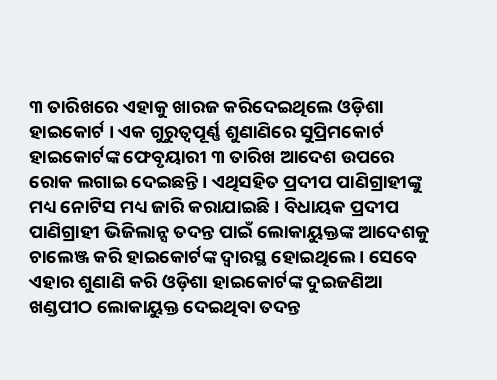୩ ତାରିଖରେ ଏହାକୁ ଖାରଜ କରିଦେଇଥିଲେ ଓଡ଼ିଶା ହାଇକୋର୍ଟ । ଏକ ଗୁରୁତ୍ୱପୂର୍ଣ୍ଣ ଶୁଣାଣିରେ ସୁପ୍ରିମକୋର୍ଟ ହାଇକୋର୍ଟଙ୍କ ଫେବୃୟାରୀ ୩ ତାରିଖ ଆଦେଶ ଉପରେ ରୋକ ଲଗାଇ ଦେଇଛନ୍ତି । ଏଥିସହିତ ପ୍ରଦୀପ ପାଣିଗ୍ରାହୀଙ୍କୁ ମଧ୍ୟ ନୋଟିସ ମଧ୍ୟ ଜାରି କରାଯାଇଛି । ବିଧାୟକ ପ୍ରଦୀପ ପାଣିଗ୍ରାହୀ ଭିଜିଲାନ୍ସ ତଦନ୍ତ ପାଇଁ ଲୋକାୟୁକ୍ତଙ୍କ ଆଦେଶକୁ ଚାଲେଞ୍ଜ କରି ହାଇକୋର୍ଟଙ୍କ ଦ୍ୱାରସ୍ଥ ହୋଇଥିଲେ । ସେବେ ଏହାର ଶୁଣାଣି କରି ଓଡ଼ିଶା ହାଇକୋର୍ଟଙ୍କ ଦୁଇଜଣିଆ ଖଣ୍ଡପୀଠ ଲୋକାୟୁକ୍ତ ଦେଇଥିବା ତଦନ୍ତ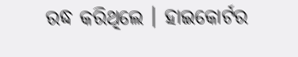ରଦ୍ଧ କରିଥିଲେ । ହାଇକୋର୍ଟର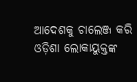ଆଦେଶକୁ ଚାଲେଞ୍ଜ କରି ଓଡ଼ିଶା ଲୋକାୟୁକ୍ତଙ୍କ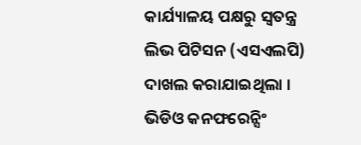କାର୍ଯ୍ୟାଳୟ ପକ୍ଷରୁ ସ୍ୱତନ୍ତ୍ର ଲିଭ ପିଟିସନ (ଏସଏଲପି) ଦାଖଲ କରାଯାଇଥିଲା । ଭିଡିଓ କନଫରେନ୍ସିଂ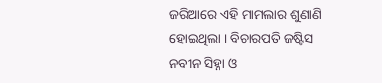ଜରିଆରେ ଏହି ମାମଲାର ଶୁଣାଣି ହୋଇଥିଲା । ବିଚାରପତି ଜଷ୍ଟିସ ନବୀନ ସିହ୍ନା ଓ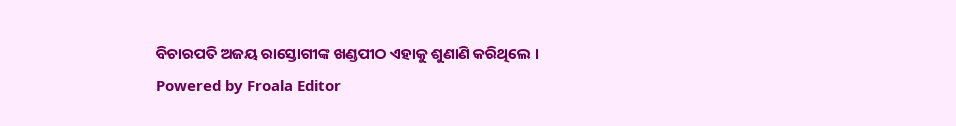ବିଚାରପତି ଅଜୟ ରାସ୍ତୋଗୀଙ୍କ ଖଣ୍ଡପୀଠ ଏହାକୁ ଶୁଣାଣି କରିଥିଲେ ।
Powered by Froala Editor